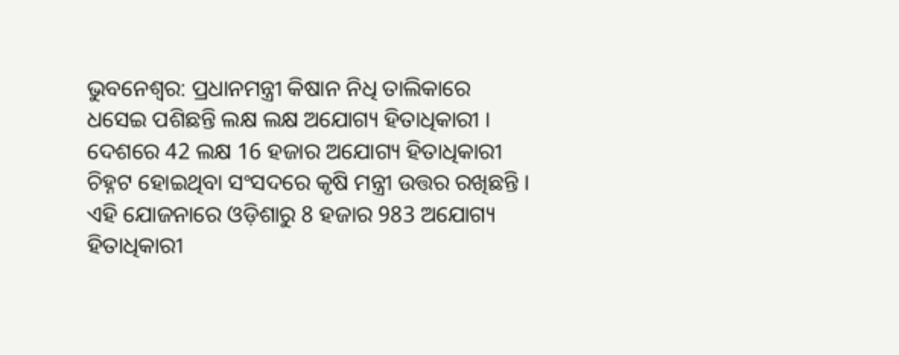ଭୁବନେଶ୍ବର: ପ୍ରଧାନମନ୍ତ୍ରୀ କିଷାନ ନିଧି ତାଲିକାରେ ଧସେଇ ପଶିଛନ୍ତି ଲକ୍ଷ ଲକ୍ଷ ଅଯୋଗ୍ୟ ହିତାଧିକାରୀ । ଦେଶରେ 42 ଲକ୍ଷ 16 ହଜାର ଅଯୋଗ୍ୟ ହିତାଧିକାରୀ ଚିହ୍ନଟ ହୋଇଥିବା ସଂସଦରେ କୃଷି ମନ୍ତ୍ରୀ ଉତ୍ତର ରଖିଛନ୍ତି । ଏହି ଯୋଜନାରେ ଓଡ଼ିଶାରୁ 8 ହଜାର 983 ଅଯୋଗ୍ୟ ହିତାଧିକାରୀ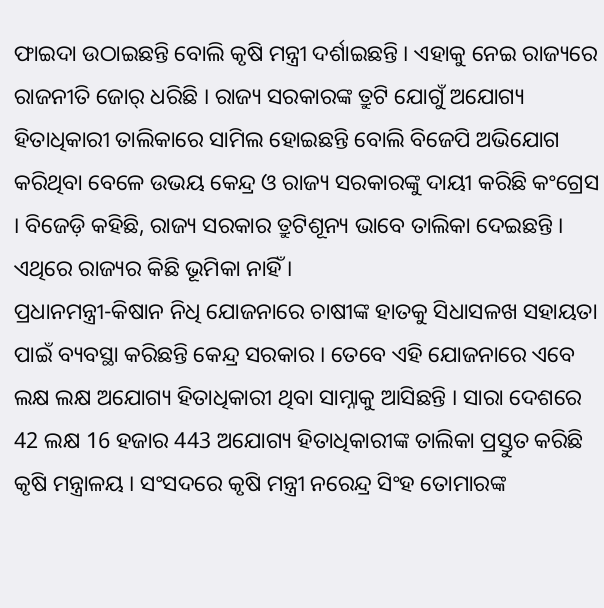ଫାଇଦା ଉଠାଇଛନ୍ତି ବୋଲି କୃଷି ମନ୍ତ୍ରୀ ଦର୍ଶାଇଛନ୍ତି । ଏହାକୁ ନେଇ ରାଜ୍ୟରେ ରାଜନୀତି ଜୋର୍ ଧରିଛି । ରାଜ୍ୟ ସରକାରଙ୍କ ତ୍ରୁଟି ଯୋଗୁଁ ଅଯୋଗ୍ୟ ହିତାଧିକାରୀ ତାଲିକାରେ ସାମିଲ ହୋଇଛନ୍ତି ବୋଲି ବିଜେପି ଅଭିଯୋଗ କରିଥିବା ବେଳେ ଉଭୟ କେନ୍ଦ୍ର ଓ ରାଜ୍ୟ ସରକାରଙ୍କୁ ଦାୟୀ କରିଛି କଂଗ୍ରେସ । ବିଜେଡ଼ି କହିଛି, ରାଜ୍ୟ ସରକାର ତ୍ରୁଟିଶୂନ୍ୟ ଭାବେ ତାଲିକା ଦେଇଛନ୍ତି । ଏଥିରେ ରାଜ୍ୟର କିଛି ଭୂମିକା ନାହିଁ ।
ପ୍ରଧାନମନ୍ତ୍ରୀ-କିଷାନ ନିଧି ଯୋଜନାରେ ଚାଷୀଙ୍କ ହାତକୁ ସିଧାସଳଖ ସହାୟତା ପାଇଁ ବ୍ୟବସ୍ଥା କରିଛନ୍ତି କେନ୍ଦ୍ର ସରକାର । ତେବେ ଏହି ଯୋଜନାରେ ଏବେ ଲକ୍ଷ ଲକ୍ଷ ଅଯୋଗ୍ୟ ହିତାଧିକାରୀ ଥିବା ସାମ୍ନାକୁ ଆସିଛନ୍ତି । ସାରା ଦେଶରେ 42 ଲକ୍ଷ 16 ହଜାର 443 ଅଯୋଗ୍ୟ ହିତାଧିକାରୀଙ୍କ ତାଲିକା ପ୍ରସ୍ତୁତ କରିଛି କୃଷି ମନ୍ତ୍ରାଳୟ । ସଂସଦରେ କୃଷି ମନ୍ତ୍ରୀ ନରେନ୍ଦ୍ର ସିଂହ ତୋମାରଙ୍କ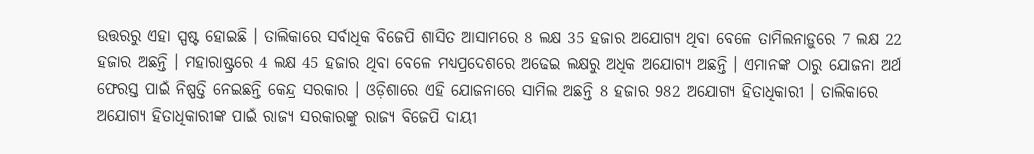ଉତ୍ତରରୁ ଏହା ସ୍ପଷ୍ଟ ହୋଇଛି । ତାଲିକାରେ ସର୍ବାଧିକ ବିଜେପି ଶାସିତ ଆସାମରେ 8 ଲକ୍ଷ 35 ହଜାର ଅଯୋଗ୍ୟ ଥିବା ବେଳେ ତାମିଲନାଡ଼ୁରେ 7 ଲକ୍ଷ 22 ହଜାର ଅଛନ୍ତି । ମହାରାଷ୍ଟ୍ରରେ 4 ଲକ୍ଷ 45 ହଜାର ଥିବା ବେଳେ ମଧ୍ୟପ୍ରଦେଶରେ ଅଢେଇ ଲକ୍ଷରୁ ଅଧିକ ଅଯୋଗ୍ୟ ଅଛନ୍ତି । ଏମାନଙ୍କ ଠାରୁ ଯୋଜନା ଅର୍ଥ ଫେରସ୍ତ ପାଇଁ ନିଷ୍ପତ୍ତି ନେଇଛନ୍ତି କେନ୍ଦ୍ର ସରକାର । ଓଡ଼ିଶାରେ ଏହି ଯୋଜନାରେ ସାମିଲ ଅଛନ୍ତି 8 ହଜାର 982 ଅଯୋଗ୍ୟ ହିତାଧିକାରୀ । ତାଲିକାରେ ଅଯୋଗ୍ୟ ହିତାଧିକାରୀଙ୍କ ପାଇଁ ରାଜ୍ୟ ସରକାରଙ୍କୁ ରାଜ୍ୟ ବିଜେପି ଦାୟୀ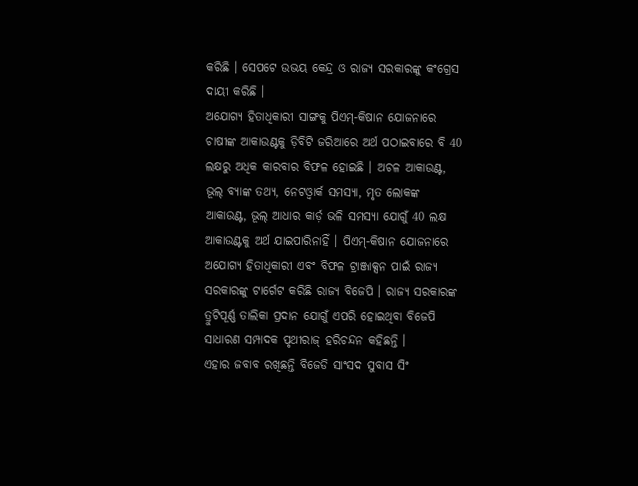କରିଛି । ସେପଟେ ଉଭୟ କେନ୍ଦ୍ର ଓ ରାଜ୍ୟ ସରକାରଙ୍କୁ କଂଗ୍ରେସ ଦାୟୀ କରିଛି ।
ଅଯୋଗ୍ୟ ହିତାଧିକାରୀ ସାଙ୍ଗକୁ ପିଏମ୍-କିଷାନ ଯୋଜନାରେ ଚାଷୀଙ୍କ ଆକାଉଣ୍ଟକୁ ଡ଼ିବିଟି ଜରିଆରେ ଅର୍ଥ ପଠାଇବାରେ ବି 40 ଲକ୍ଷରୁ ଅଧିକ କାରବାର ବିଫଳ ହୋଇଛି । ଅଚଳ ଆକାଉଣ୍ଟ, ଭୂଲ୍ ବ୍ୟାଙ୍କ ତଥ୍ୟ, ନେଟଓ୍ବାର୍କ ସମସ୍ୟା, ମୃତ ଲୋକଙ୍କ ଆକାଉଣ୍ଟ, ଭୂଲ୍ ଆଧାର କାର୍ଡ଼ ଭଳି ସମସ୍ୟା ଯୋଗୁଁ 40 ଲକ୍ଷ ଆକାଉଣ୍ଟକୁ ଅର୍ଥ ଯାଇପାରିନାହିଁ । ପିଏମ୍-କିଷାନ ଯୋଜନାରେ ଅଯୋଗ୍ୟ ହିତାଧିକାରୀ ଏବଂ ବିଫଳ ଟ୍ରାଞ୍ଜାକ୍ସନ ପାଇଁ ରାଜ୍ୟ ସରକାରଙ୍କୁ ଟାର୍ଗେଟ କରିଛି ରାଜ୍ୟ ବିଜେପି । ରାଜ୍ୟ ସରକାରଙ୍କ ତ୍ରୁଟିପୂର୍ଣ୍ଣ ତାଲିକା ପ୍ରଦାନ ଯୋଗୁଁ ଏପରି ହୋଇଥିବା ବିଜେପି ସାଧାରଣ ସମ୍ପାଦକ ପୃଥୀରାଜ୍ ହରିଚନ୍ଦନ କହିଛନ୍ତି ।
ଏହାର ଜବାବ ରଖିଛନ୍ତି ବିଜେଡି ସାଂସଦ ସୁବାସ ସିଂ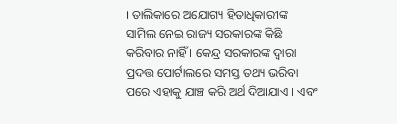। ତାଲିକାରେ ଅଯୋଗ୍ୟ ହିତାଧିକାରୀଙ୍କ ସାମିଲ ନେଇ ରାଜ୍ୟ ସରକାରଙ୍କ କିଛି କରିବାର ନାହିଁ । କେନ୍ଦ୍ର ସରକାରଙ୍କ ଦ୍ବାରା ପ୍ରଦତ୍ତ ପୋର୍ଟାଲରେ ସମସ୍ତ ତଥ୍ୟ ଭରିବା ପରେ ଏହାକୁ ଯାଞ୍ଚ କରି ଅର୍ଥ ଦିଆଯାଏ । ଏବଂ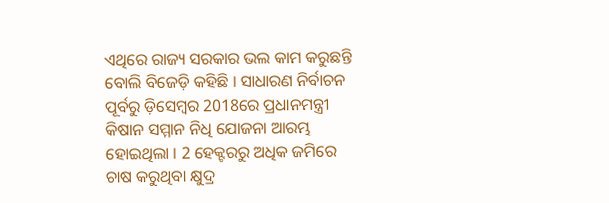ଏଥିରେ ରାଜ୍ୟ ସରକାର ଭଲ କାମ କରୁଛନ୍ତି ବୋଲି ବିଜେଡ଼ି କହିଛି । ସାଧାରଣ ନିର୍ବାଚନ ପୂର୍ବରୁ ଡ଼ିସେମ୍ବର 2018ରେ ପ୍ରଧାନମନ୍ତ୍ରୀ କିଷାନ ସମ୍ମାନ ନିଧି ଯୋଜନା ଆରମ୍ଭ ହୋଇଥିଲା । 2 ହେକ୍ଟରରୁ ଅଧିକ ଜମିରେ ଚାଷ କରୁଥିବା କ୍ଷୁଦ୍ର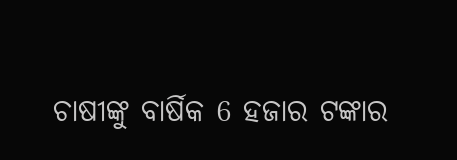ଚାଷୀଙ୍କୁ ବାର୍ଷିକ 6 ହଜାର ଟଙ୍କାର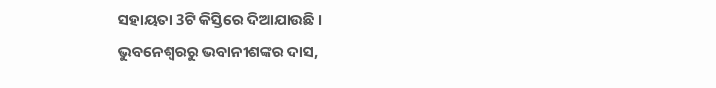ସହାୟତା 3ଟି କିସ୍ତିରେ ଦିଆଯାଉଛି ।
ଭୁବନେଶ୍ବରରୁ ଭବାନୀଶଙ୍କର ଦାସ,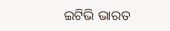ଇଟିଭି ଭାରତ